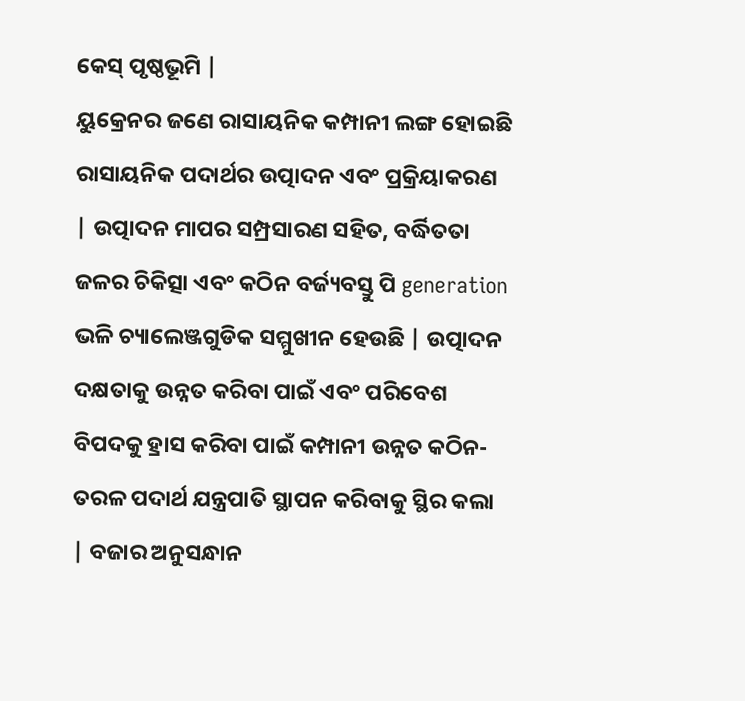କେସ୍ ପୃଷ୍ଠଭୂମି |
ୟୁକ୍ରେନର ଜଣେ ରାସାୟନିକ କମ୍ପାନୀ ଲଙ୍ଗ ହୋଇଛି ରାସାୟନିକ ପଦାର୍ଥର ଉତ୍ପାଦନ ଏବଂ ପ୍ରକ୍ରିୟାକରଣ | ଉତ୍ପାଦନ ମାପର ସମ୍ପ୍ରସାରଣ ସହିତ, ବର୍ଦ୍ଧିତତା ଜଳର ଚିକିତ୍ସା ଏବଂ କଠିନ ବର୍ଜ୍ୟବସ୍ତୁ ପି generation ଭଳି ଚ୍ୟାଲେଞ୍ଜଗୁଡିକ ସମ୍ମୁଖୀନ ହେଉଛି | ଉତ୍ପାଦନ ଦକ୍ଷତାକୁ ଉନ୍ନତ କରିବା ପାଇଁ ଏବଂ ପରିବେଶ ବିପଦକୁ ହ୍ରାସ କରିବା ପାଇଁ କମ୍ପାନୀ ଉନ୍ନତ କଠିନ-ତରଳ ପଦାର୍ଥ ଯନ୍ତ୍ରପାତି ସ୍ଥାପନ କରିବାକୁ ସ୍ଥିର କଲା | ବଜାର ଅନୁସନ୍ଧାନ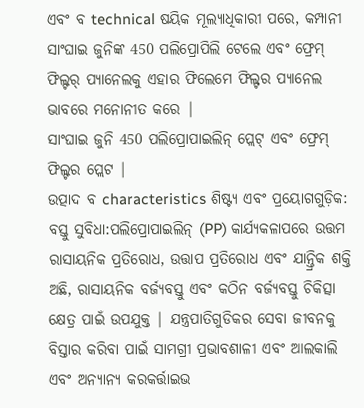ଏବଂ ବ technical ଷୟିକ ମୂଲ୍ୟାଧିକାରୀ ପରେ, କମ୍ପାନୀ ସାଂଘାଇ ଜୁନିଙ୍କ 450 ପଲିପ୍ରୋପିଲି ଟେଲେ ଏବଂ ଫ୍ରେମ୍ ଫିଲ୍ଟର୍ ପ୍ୟାନେଲକୁ ଏହାର ଫିଲେମେ ଫିଲ୍ଟର ପ୍ୟାନେଲ ଭାବରେ ମନୋନୀତ କରେ |
ସାଂଘାଇ ଜୁନି 450 ପଲିପ୍ରୋପାଇଲିନ୍ ପ୍ଲେଟ୍ ଏବଂ ଫ୍ରେମ୍ ଫିଲ୍ଟର ପ୍ଲେଟ |
ଉତ୍ପାଦ ବ characteristics ଶିଷ୍ଟ୍ୟ ଏବଂ ପ୍ରୟୋଗଗୁଡ଼ିକ:
ବସ୍ତୁ ସୁବିଧା:ପଲିପ୍ରୋପାଇଲିନ୍ (PP) କାର୍ଯ୍ୟକଳାପରେ ଉତ୍ତମ ରାସାୟନିକ ପ୍ରତିରୋଧ, ଉତ୍ତାପ ପ୍ରତିରୋଧ ଏବଂ ଯାନ୍ତ୍ରିକ ଶକ୍ତି ଅଛି, ରାସାୟନିକ ବର୍ଜ୍ୟବସ୍ତୁ ଏବଂ କଠିନ ବର୍ଜ୍ୟବସ୍ତୁ ଚିକିତ୍ସା କ୍ଷେତ୍ର ପାଇଁ ଉପଯୁକ୍ତ | ଯନ୍ତ୍ରପାତିଗୁଡିକର ସେବା ଜୀବନକୁ ବିସ୍ତାର କରିବା ପାଇଁ ସାମଗ୍ରୀ ପ୍ରଭାବଶାଳୀ ଏବଂ ଆଲକାଲି ଏବଂ ଅନ୍ୟାନ୍ୟ କରକର୍ତ୍ତାଇଭ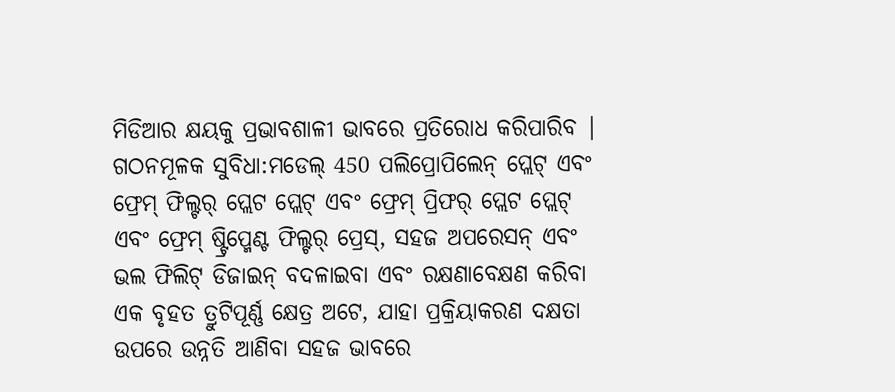ମିଡିଆର କ୍ଷୟକୁ ପ୍ରଭାବଶାଳୀ ଭାବରେ ପ୍ରତିରୋଧ କରିପାରିବ |
ଗଠନମୂଳକ ସୁବିଧା:ମଡେଲ୍ 450 ପଲିପ୍ରୋପିଲେନ୍ ପ୍ଲେଟ୍ ଏବଂ ଫ୍ରେମ୍ ଫିଲ୍ଟର୍ ପ୍ଲେଟ ପ୍ଲେଟ୍ ଏବଂ ଫ୍ରେମ୍ ପ୍ରିଫର୍ ପ୍ଲେଟ ପ୍ଲେଟ୍ ଏବଂ ଫ୍ରେମ୍ ଷ୍ଟ୍ରିପ୍ମେଣ୍ଟ ଫିଲ୍ଟର୍ ପ୍ରେସ୍, ସହଜ ଅପରେସନ୍ ଏବଂ ଭଲ ଫିଲିଟ୍ ଡିଜାଇନ୍ ବଦଳାଇବା ଏବଂ ରକ୍ଷଣାବେକ୍ଷଣ କରିବା ଏକ ବୃହତ ତ୍ରୁଟିପୂର୍ଣ୍ଣ କ୍ଷେତ୍ର ଅଟେ, ଯାହା ପ୍ରକ୍ରିୟାକରଣ ଦକ୍ଷତା ଉପରେ ଉନ୍ନତି ଆଣିବା ସହଜ ଭାବରେ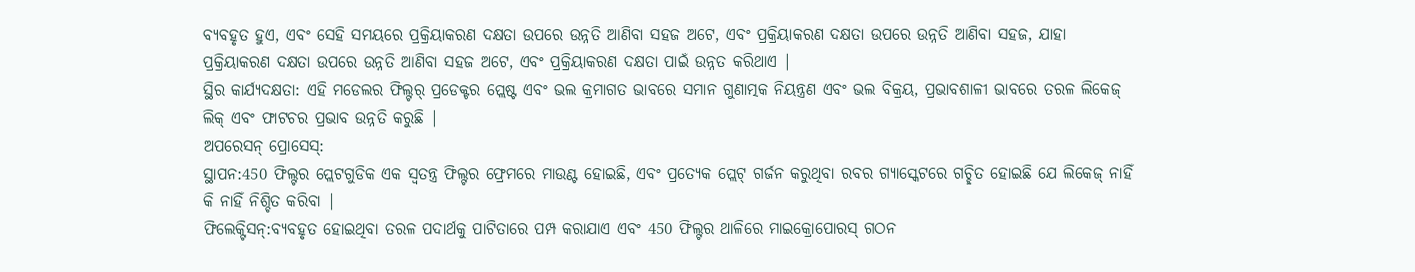ବ୍ୟବହୃତ ହୁଏ, ଏବଂ ସେହି ସମୟରେ ପ୍ରକ୍ରିୟାକରଣ ଦକ୍ଷତା ଉପରେ ଉନ୍ନତି ଆଣିବା ସହଜ ଅଟେ, ଏବଂ ପ୍ରକ୍ରିୟାକରଣ ଦକ୍ଷତା ଉପରେ ଉନ୍ନତି ଆଣିବା ସହଜ, ଯାହା ପ୍ରକ୍ରିୟାକରଣ ଦକ୍ଷତା ଉପରେ ଉନ୍ନତି ଆଣିବା ସହଜ ଅଟେ, ଏବଂ ପ୍ରକ୍ରିୟାକରଣ ଦକ୍ଷତା ପାଇଁ ଉନ୍ନତ କରିଥାଏ |
ସ୍ଥିର କାର୍ଯ୍ୟଦକ୍ଷତା: ଏହି ମଡେଲର ଫିଲ୍ଟର୍ ପ୍ରଡେକ୍ଟର ପ୍ଲେଷ୍ଟ ଏବଂ ଭଲ କ୍ରମାଗତ ଭାବରେ ସମାନ ଗୁଣାତ୍ମକ ନିୟନ୍ତ୍ରଣ ଏବଂ ଭଲ ବିକ୍ରୟ, ପ୍ରଭାବଶାଳୀ ଭାବରେ ତରଳ ଲିକେଜ୍ ଲିକ୍ ଏବଂ ଫାଟଚର ପ୍ରଭାବ ଉନ୍ନତି କରୁଛି |
ଅପରେସନ୍ ପ୍ରୋସେସ୍:
ସ୍ଥାପନ:450 ଫିଲ୍ଟର ପ୍ଲେଟଗୁଡିକ ଏକ ସ୍ୱତନ୍ତ୍ର ଫିଲ୍ଟର ଫ୍ରେମରେ ମାଉଣ୍ଟ ହୋଇଛି, ଏବଂ ପ୍ରତ୍ୟେକ ପ୍ଲେଟ୍ ଗର୍ଜନ କରୁଥିବା ରବର ଗ୍ୟାସ୍କେଟରେ ଗଚ୍ଛିତ ହୋଇଛି ଯେ ଲିକେଜ୍ ନାହିଁ କି ନାହିଁ ନିଶ୍ଚିତ କରିବା |
ଫିଲେକ୍ଟିସନ୍:ବ୍ୟବହୃତ ହୋଇଥିବା ତରଳ ପଦାର୍ଥକୁ ପାଟିତାରେ ପମ୍ପ କରାଯାଏ ଏବଂ 450 ଫିଲ୍ଟର ଥାଳିରେ ମାଇକ୍ରୋପୋରସ୍ ଗଠନ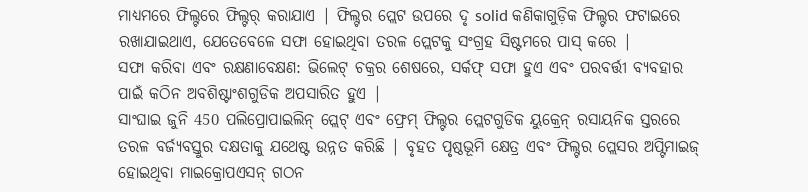ମାଧ୍ୟମରେ ଫିଲ୍ଟରେ ଫିଲ୍ଟର୍ କରାଯାଏ | ଫିଲ୍ଟର ପ୍ଲେଟ ଉପରେ ଦୃ solid କଣିକାଗୁଡ଼ିକ ଫିଲ୍ଟର ଫଟାଇରେ ରଖାଯାଇଥାଏ, ଯେତେବେଳେ ସଫା ହୋଇଥିବା ତରଳ ପ୍ଲେଟକୁ ସଂଗ୍ରହ ସିଷ୍ଟମରେ ପାସ୍ କରେ |
ସଫା କରିବା ଏବଂ ରକ୍ଷଣାବେକ୍ଷଣ: ଭିଲେଟ୍ ଚକ୍ରର ଶେଷରେ, ସର୍କଫ୍ ସଫା ହୁଏ ଏବଂ ପରବର୍ତ୍ତୀ ବ୍ୟବହାର ପାଇଁ କଠିନ ଅବଶିଷ୍ଟାଂଶଗୁଡିକ ଅପସାରିତ ହୁଏ |
ସାଂଘାଇ ଜୁନି 450 ପଲିପ୍ରୋପାଇଲିନ୍ ପ୍ଲେଟ୍ ଏବଂ ଫ୍ରେମ୍ ଫିଲ୍ଟର ପ୍ଲେଟଗୁଡିକ ୟୁକ୍ରେନ୍ ରସାୟନିକ ସ୍ତରରେ ତରଳ ବର୍ଜ୍ୟବସ୍ତୁର ଦକ୍ଷତାକୁ ଯଥେଷ୍ଟ ଉନ୍ନତ କରିଛି | ବୃହତ ପୃଷ୍ଠଭୂମି କ୍ଷେତ୍ର ଏବଂ ଫିଲ୍ଟର ପ୍ଲେସର ଅପ୍ଟିମାଇଜ୍ ହୋଇଥିବା ମାଇକ୍ରୋପଏସନ୍ ଗଠନ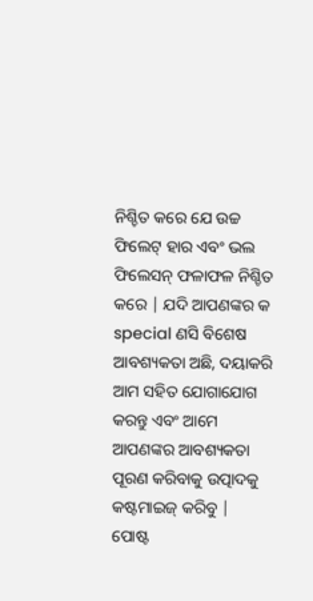ନିଶ୍ଚିତ କରେ ଯେ ଉଚ୍ଚ ଫିଲେଟ୍ ହାର ଏବଂ ଭଲ ଫିଲେସନ୍ ଫଳାଫଳ ନିଶ୍ଚିତ କରେ | ଯଦି ଆପଣଙ୍କର କ special ଣସି ବିଶେଷ ଆବଶ୍ୟକତା ଅଛି, ଦୟାକରି ଆମ ସହିତ ଯୋଗାଯୋଗ କରନ୍ତୁ ଏବଂ ଆମେ ଆପଣଙ୍କର ଆବଶ୍ୟକତା ପୂରଣ କରିବାକୁ ଉତ୍ପାଦକୁ କଷ୍ଟମାଇଜ୍ କରିବୁ |
ପୋଷ୍ଟ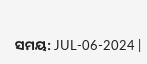ସମୟ: JUL-06-2024 |